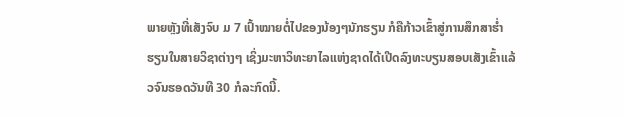ພາຍຫຼັງທີ່ເສັງຈົບ ມ 7 ເປົ້າໝາຍຕໍ່ໄປຂອງນ້ອງໆນັກຮຽນ ກໍຄືກ້າວເຂົ້າສູ່ການສຶກສາຮໍ່າຮຽນໃນສາຍວິຊາຕ່າງໆ ເຊິ່ງມະຫາວິທະຍາໄລແຫ່ງຊາດໄດ້ເປີດລົງທະບຽນສອບເສັງເຂົ້າແລ້ວຈົນຮອດວັນທີ 30 ກໍລະກົດນີ້.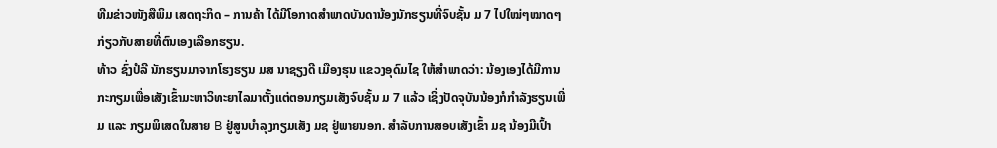ທີມຂ່າວໜັງສືພິມ ເສດຖະກິດ – ການຄ້າ ໄດ້ມີໂອກາດສຳພາດບັນດານ້ອງນັກຮຽນທີ່ຈົບຊັ້ນ ມ 7 ໄປໃໝ່ໆໝາດໆກ່ຽວກັບສາຍທີ່ຕົນເອງເລືອກຮຽນ.
ທ້າວ ຊົ່ງປໍລີ ນັກຮຽນມາຈາກໂຮງຮຽນ ມສ ນາຊຽງດີ ເມືອງຮຸນ ແຂວງອຸດົມໄຊ ໃຫ້ສຳພາດວ່າ: ນ້ອງເອງໄດ້ມີການກະກຽມເພື່ອເສັງເຂົ້າມະຫາວິທະຍາໄລມາຕັ້ງແຕ່ຕອນກຽມເສັງຈົບຊັ້ນ ມ 7 ແລ້ວ ເຊິ່ງປັດຈຸບັນນ້ອງກໍກຳລັງຮຽນເພີ່ມ ແລະ ກຽມພິເສດໃນສາຍ B ຢູ່ສູນບໍາລຸງກຽມເສັງ ມຊ ຢູ່ພາຍນອກ. ສຳລັບການສອບເສັງເຂົ້າ ມຊ ນ້ອງມີເປົ້າ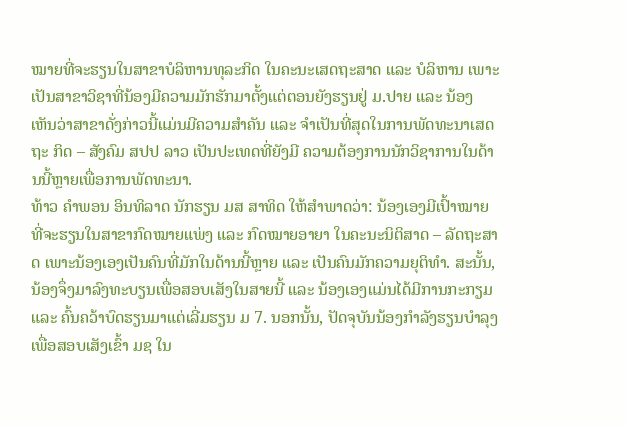ໝາຍທີ່ຈະຮຽນໃນສາຂາບໍລິຫານທຸລະກິດ ໃນຄະນະເສດຖະສາດ ແລະ ບໍລິຫານ ເພາະເປັນສາຂາວິຊາທີ່ນ້ອງມີຄວາມມັກຮັກມາຕັ້ງແຕ່ຕອນຍັງຮຽນຢູ່ ມ.ປາຍ ແລະ ນ້ອງເຫັນວ່າສາຂາດັ່ງກ່າວນີ້ແມ່ນມີຄວາມສຳຄັນ ແລະ ຈຳເປັນທີ່ສຸດໃນການພັດທະນາເສດຖະ ກິດ – ສັງຄົມ ສປປ ລາວ ເປັນປະເທດທີ່ຍັງມີ ຄວາມຕ້ອງການນັກວິຊາການໃນດ້ານນີ້ຫຼາຍເພື່ອການພັດທະນາ.
ທ້າວ ຄຳພອນ ອິນທິລາດ ນັກຮຽນ ມສ ສາທິດ ໃຫ້ສຳພາດວ່າ: ນ້ອງເອງມີເປົ້າໝາຍທີ່ຈະຮຽນໃນສາຂາກົດໝາຍແພ່ງ ແລະ ກົດໝາຍອາຍາ ໃນຄະນະນິຕິສາດ – ລັດຖະສາດ ເພາະນ້ອງເອງເປັນຄົນທີ່ມັກໃນດ້ານນີ້ຫຼາຍ ແລະ ເປັນຄົນມັກຄວາມຍຸຕິທຳ. ສະນັ້ນ, ນ້ອງຈຶ່ງມາລົງທະບຽນເພື່ອສອບເສັງໃນສາຍນີ້ ແລະ ນ້ອງເອງແມ່ນໄດ້ມີການກະກຽມ ແລະ ຄົ້ນຄວ້າບົດຮຽນມາແຕ່ເລີ່ມຮຽນ ມ 7. ນອກນັ້ນ, ປັດຈຸບັນນ້ອງກຳລັງຮຽນບຳລຸງເພື່ອສອບເສັງເຂົ້າ ມຊ ໃນ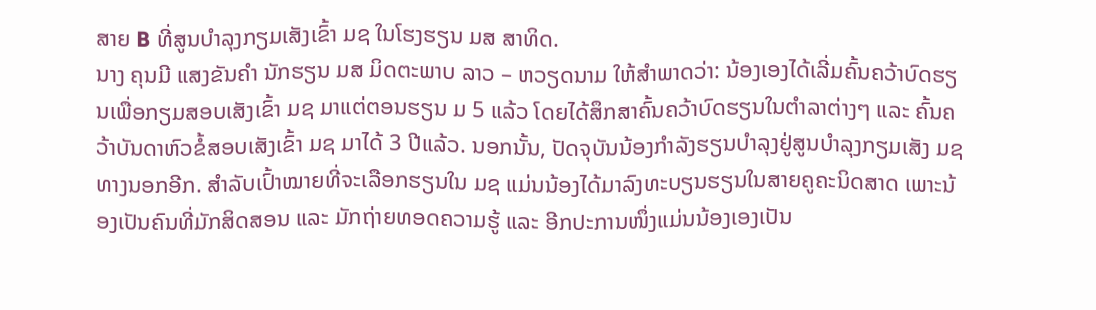ສາຍ B ທີ່ສູນບໍາລຸງກຽມເສັງເຂົ້າ ມຊ ໃນໂຮງຮຽນ ມສ ສາທິດ.
ນາງ ຄຸນມີ ແສງຂັນຄຳ ນັກຮຽນ ມສ ມິດຕະພາບ ລາວ – ຫວຽດນາມ ໃຫ້ສຳພາດວ່າ: ນ້ອງເອງໄດ້ເລີ່ມຄົ້ນຄວ້າບົດຮຽນເພື່ອກຽມສອບເສັງເຂົ້າ ມຊ ມາແຕ່ຕອນຮຽນ ມ 5 ແລ້ວ ໂດຍໄດ້ສຶກສາຄົ້ນຄວ້າບົດຮຽນໃນຕຳລາຕ່າງໆ ແລະ ຄົ້ນຄວ້າບັນດາຫົວຂໍ້ສອບເສັງເຂົ້າ ມຊ ມາໄດ້ 3 ປີແລ້ວ. ນອກນັ້ນ, ປັດຈຸບັນນ້ອງກຳລັງຮຽນບໍາລຸງຢູ່ສູນບໍາລຸງກຽມເສັງ ມຊ ທາງນອກອີກ. ສໍາລັບເປົ້າໝາຍທີ່ຈະເລືອກຮຽນໃນ ມຊ ແມ່ນນ້ອງໄດ້ມາລົງທະບຽນຮຽນໃນສາຍຄູຄະນິດສາດ ເພາະນ້ອງເປັນຄົນທີ່ມັກສິດສອນ ແລະ ມັກຖ່າຍທອດຄວາມຮູ້ ແລະ ອີກປະການໜຶ່ງແມ່ນນ້ອງເອງເປັນ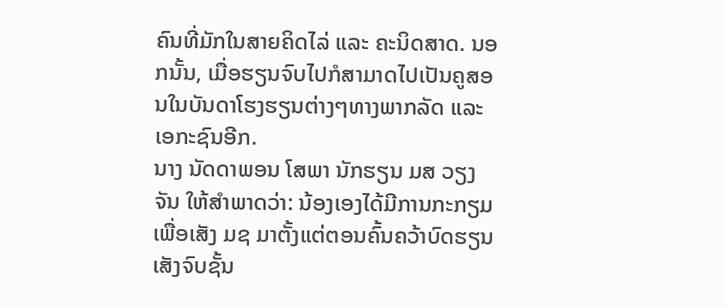ຄົນທີ່ມັກໃນສາຍຄິດໄລ່ ແລະ ຄະນິດສາດ. ນອກນັ້ນ, ເມື່ອຮຽນຈົບໄປກໍສາມາດໄປເປັນຄູສອນໃນບັນດາໂຮງຮຽນຕ່າງໆທາງພາກລັດ ແລະ ເອກະຊົນອີກ.
ນາງ ນັດດາພອນ ໂສພາ ນັກຮຽນ ມສ ວຽງຈັນ ໃຫ້ສຳພາດວ່າ: ນ້ອງເອງໄດ້ມີການກະກຽມເພື່ອເສັງ ມຊ ມາຕັ້ງແຕ່ຕອນຄົ້ນຄວ້າບົດຮຽນເສັງຈົບຊັ້ນ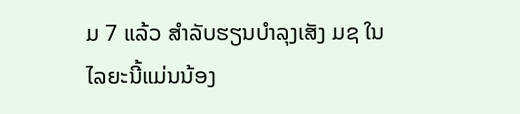ມ 7 ແລ້ວ ສຳລັບຮຽນບຳລຸງເສັງ ມຊ ໃນໄລຍະນີ້ແມ່ນນ້ອງ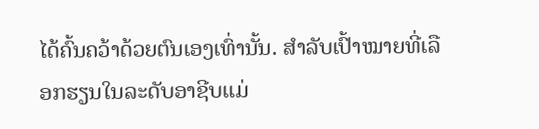ໄດ້ຄົ້ນຄວ້າດ້ວຍຕົນເອງເທົ່ານັ້ນ. ສຳລັບເປົ້າໝາຍທີ່ເລືອກຮຽນໃນລະດັບອາຊີບແມ່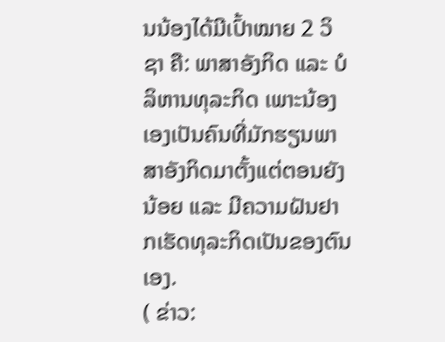ນນ້ອງໄດ້ມີເປົ້າໝາຍ 2 ວິຊາ ຄື: ພາສາອັງກິດ ແລະ ບໍລິຫານທຸລະກິດ ເພາະນ້ອງເອງເປັນຄົນທີ່ມັກຮຽນພາສາອັງກິດມາຕັ້ງແຕ່ຕອນຍັງນ້ອຍ ແລະ ມີຄວາມຝັນຢາກເຮັດທຸລະກິດເປັນຂອງຕົນເອງ.
( ຂ່າວ: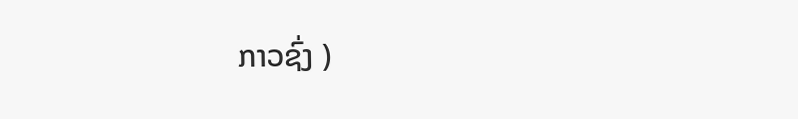ກາວຊົ່ງ )